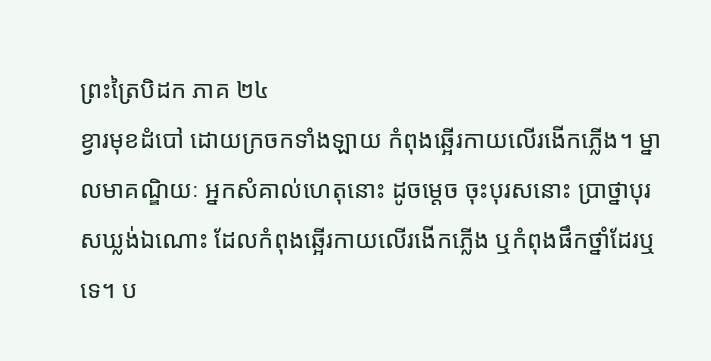ព្រះត្រៃបិដក ភាគ ២៤
ខ្វារមុខដំបៅ ដោយក្រចកទាំងឡាយ កំពុងឆ្អើរកាយលើរងើកភ្លើង។ ម្នាលមាគណ្ឌិយៈ អ្នកសំគាល់ហេតុនោះ ដូចម្តេច ចុះបុរសនោះ ប្រាថ្នាបុរសឃ្លង់ឯណោះ ដែលកំពុងឆ្អើរកាយលើរងើកភ្លើង ឬកំពុងផឹកថ្នាំដែរឬទេ។ ប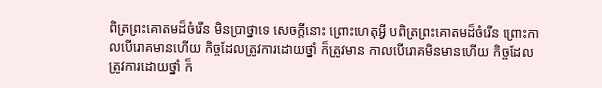ពិត្រព្រះគោតមដ៏ចំរើន មិនប្រាថ្នាទេ សេចក្តីនោះ ព្រោះហេតុអ្វី បពិត្រព្រះគោតមដ៏ចំរើន ព្រោះកាលបើរោគមានហើយ កិច្ចដែលត្រូវការដោយថ្នាំ ក៏ត្រូវមាន កាលបើរោគមិនមានហើយ កិច្ចដែលត្រូវការដោយថ្នាំ ក៏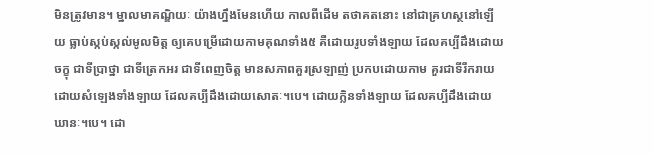មិនត្រូវមាន។ ម្នាលមាគណ្ឌិយៈ យ៉ាងហ្នឹងមែនហើយ កាលពីដើម តថាគតនោះ នៅជាគ្រហស្ថនៅឡើយ ធ្លាប់ស្កប់ស្កល់មូលមិត្ត ឲ្យគេបម្រើដោយកាមគុណទាំង៥ គឺដោយរូបទាំងឡាយ ដែលគប្បីដឹងដោយចក្ខុ ជាទីប្រាថ្នា ជាទីត្រេកអរ ជាទីពេញចិត្ត មានសភាពគួរស្រឡាញ់ ប្រកបដោយកាម គួរជាទីរីករាយ ដោយសំឡេងទាំងឡាយ ដែលគប្បីដឹងដោយសោតៈ។បេ។ ដោយក្លិនទាំងឡាយ ដែលគប្បីដឹងដោយឃានៈ។បេ។ ដោ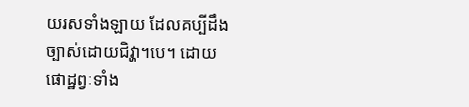យរសទាំងឡាយ ដែលគប្បីដឹងច្បាស់ដោយជិវ្ហា។បេ។ ដោយផោដ្ឋព្វៈទាំង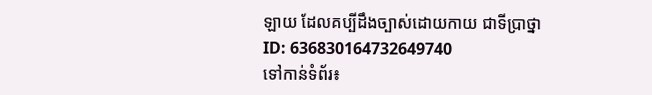ឡាយ ដែលគប្បីដឹងច្បាស់ដោយកាយ ជាទីប្រាថ្នា
ID: 636830164732649740
ទៅកាន់ទំព័រ៖